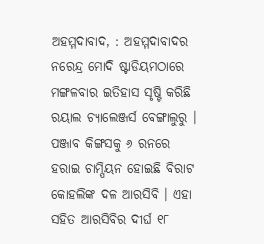ଅହମ୍ମଦାବାଦ, : ଅହମ୍ମଦାବାଦର ନରେନ୍ଦ୍ର ମୋଦି ଷ୍ଟାଡିୟମଠାରେ ମଙ୍ଗଳବାର ଇତିହାସ ସୃଷ୍ଟି କରିଛି ରୟାଲ ଚ୍ୟାଲେଞ୍ଜର୍ସ ବେଙ୍ଗାଲୁରୁ । ପଞ୍ଜାବ କିଙ୍ଗସକୁ ୬ ରନରେ ହରାଇ ଚାମ୍ପିୟନ ହୋଇଛି ବିରାଟ କୋହଲିଙ୍କ ଦଳ ଆରସିବି । ଏହା ସହିତ ଆରସିବିର ଦୀର୍ଘ ୧୮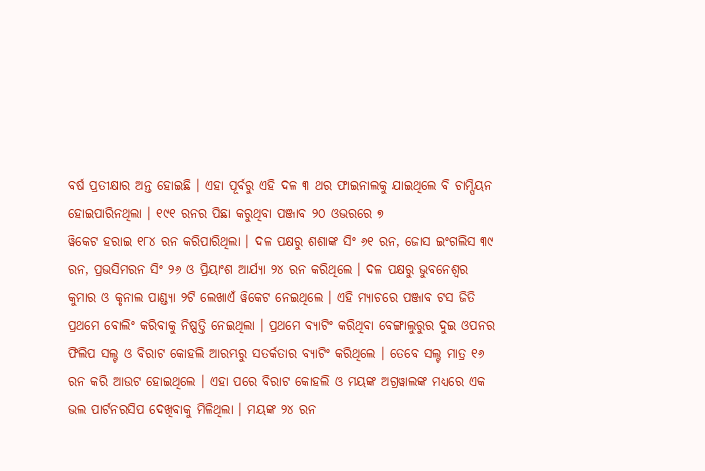ବର୍ଷ ପ୍ରତୀକ୍ଷାର ଅନ୍ତ ହୋଇଛି । ଏହା ପୂର୍ବରୁ ଏହି ଦଳ ୩ ଥର ଫାଇନାଲକୁ ଯାଇଥିଲେ ବି ଚାମ୍ପିୟନ ହୋଇପାରିନଥିଲା । ୧୯୧ ରନର ପିଛା କରୁଥିବା ପଞ୍ଜାବ ୨୦ ଓଭରରେ ୭
ୱିକେଟ ହରାଇ ୧୮୪ ରନ କରିପାରିଥିଲା । ଦଳ ପକ୍ଷରୁ ଶଶାଙ୍କ ସିଂ ୬୧ ରନ, ଜୋସ ଇଂଗଲିସ ୩୯ ରନ, ପ୍ରଭସିମରନ ସିଂ ୨୬ ଓ ପ୍ରିୟାଂଶ ଆର୍ଯ୍ୟା ୨୪ ରନ କରିଥିଲେ । ଦଳ ପକ୍ଷରୁ ଭୁବନେଶ୍ୱର କୁମାର ଓ କୃନାଲ ପାଣ୍ଡ୍ୟା ୨ଟି ଲେଖାଏଁ ୱିକେଟ ନେଇଥିଲେ । ଏହି ମ୍ୟାଚରେ ପଞ୍ଜାବ ଟସ ଜିତି ପ୍ରଥମେ ବୋଲିଂ କରିବାକୁ ନିଷ୍ପତ୍ତି ନେଇଥିଲା । ପ୍ରଥମେ ବ୍ୟାଟିଂ କରିଥିବା ବେଙ୍ଗାଲୁରୁର ଦୁଇ ଓପନର ଫିଲିପ ସଲ୍ଟ ଓ ବିରାଟ କୋହଲି ଆରମ୍ଭରୁ ସତର୍କତାର ବ୍ୟାଟିଂ କରିଥିଲେ । ତେବେ ସଲ୍ଟ ମାତ୍ର ୧୬ ରନ କରି ଆଉଟ ହୋଇଥିଲେ । ଏହା ପରେ ବିରାଟ କୋହଲି ଓ ମୟଙ୍କ ଅଗ୍ରୱାଲଙ୍କ ମଧ୍ୟରେ ଏକ ଭଲ ପାର୍ଟନରସିପ ଦେଖିବାକୁ ମିଳିଥିଲା । ମୟଙ୍କ ୨୪ ରନ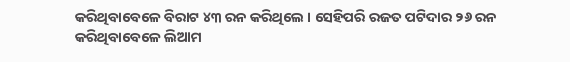କରିଥିବାବେଳେ ବିରାଟ ୪୩ ରନ କରିଥିଲେ । ସେହିପରି ରଜତ ପଟିଦାର ୨୬ ରନ କରିଥିବାବେଳେ ଲିଆମ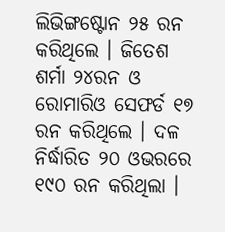ଲିଭିଙ୍ଗଷ୍ଟୋନ ୨୫ ରନ କରିଥିଲେ । ଜିତେଶ ଶର୍ମା ୨୪ରନ ଓ ରୋମାରିଓ ସେଫର୍ଡ ୧୭ ରନ କରିଥିଲେ । ଦଳ ନିର୍ଦ୍ଧାରିତ ୨୦ ଓଭରରେ ୧୯୦ ରନ କରିଥିଲା ।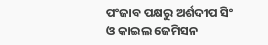ପଂଜାବ ପକ୍ଷରୁ ଅର୍ଶଦୀପ ସିଂ ଓ କାଇଲ ଜେମିସନ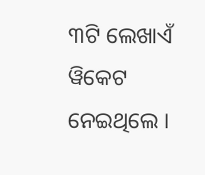୩ଟି ଲେଖାଏଁ ୱିକେଟ ନେଇଥିଲେ ।